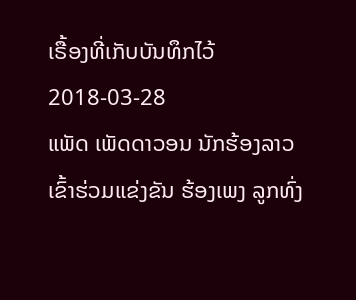ເຣື້ອງທີ່ເກັບບັນທຶກໄວ້
2018-03-28
ແພັດ ເພັດດາວອນ ນັກຮ້ອງລາວ ເຂົ້າຮ່ວມແຂ່ງຂັນ ຮ້ອງເພງ ລູກທົ່ງ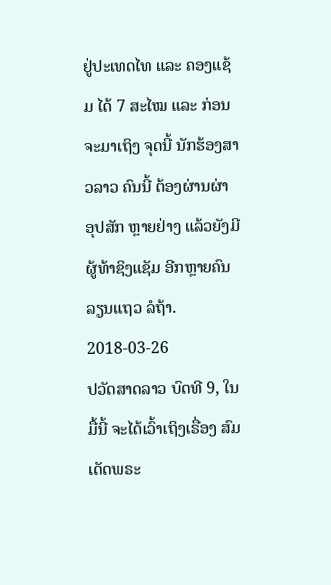ຢູ່ປະເທດໄທ ແລະ ຄອງແຊ້ມ ໄດ້ 7 ສະໄໝ ແລະ ກ່ອນຈະມາເຖິງ ຈຸດນີ້ ນັກຮ້ອງສາວລາວ ຄົນນີ້ ຕ້ອງຜ່ານຜ່າ ອຸປສັກ ຫຼາຍຢ່າງ ແລ້ວຍັງມີ ຜູ້ທ້າຊິງແຊັມ ອີກຫຼາຍຄົນ ລຽນແຖວ ລໍຖ້າ.
2018-03-26
ປວັດສາດລາວ ບົດທີ 9, ໃນມື້ນີ້ ຈະໄດ້ເວົ້າເຖິງເຣື່ອງ ສົມເດັດພຣະ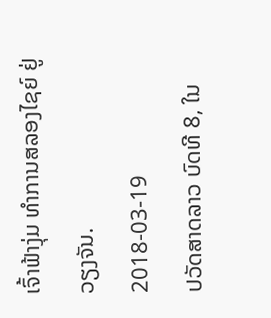ເຈົ້າຟ້າງຸ່ມ ທຳການສລອງໄຊຍ໌ ຢູ່ ວຽງຈັນ.
2018-03-19
ປວັດສາດລາວ ບົດທີ 8, ໃນ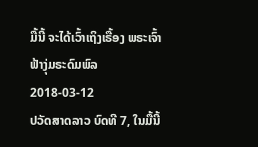ມື້ນີ້ ຈະໄດ້ເວົ້າເຖິງເຣື້ອງ ພຣະເຈົ້າຟ້າງຸ່ມຣະດົມພົລ
2018-03-12
ປວັດສາດລາວ ບົດທີ 7, ໃນມື້ນີ້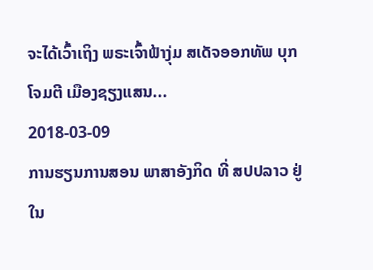ຈະໄດ້ເວົ້າເຖິງ ພຣະເຈົ້າຟ້າງຸ່ມ ສເດັຈອອກທັພ ບຸກໂຈມຕີ ເມືອງຊຽງແສນ...
2018-03-09
ການຮຽນການສອນ ພາສາອັງກິດ ທີ່ ສປປລາວ ຢູ່ໃນ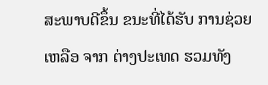ສະພາບດີຂຶ້ນ ຂນະທີ່ໄດ້ຮັບ ການຊ່ວຍເຫລືອ ຈາກ ຕ່າງປະເທດ ຮວມທັງ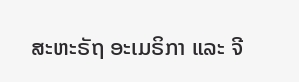ສະຫະຣັຖ ອະເມຣິກາ ແລະ ຈີ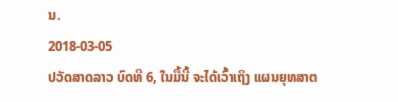ນ.
2018-03-05
ປວັດສາດລາວ ບົດທີ 6, ໃນມື້ນີ້ ຈະໄດ້ເວົ້າເຖິງ ແຜນຍຸທສາຕ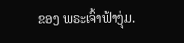ຂອງ ພຣະເຈົ້າຟ້າງຸ່ມ.